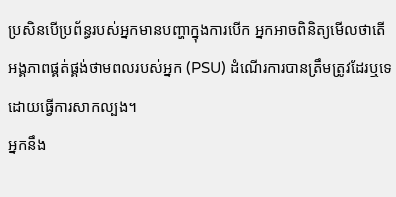ប្រសិនបើប្រព័ន្ធរបស់អ្នកមានបញ្ហាក្នុងការបើក អ្នកអាចពិនិត្យមើលថាតើអង្គភាពផ្គត់ផ្គង់ថាមពលរបស់អ្នក (PSU) ដំណើរការបានត្រឹមត្រូវដែរឬទេ ដោយធ្វើការសាកល្បង។
អ្នកនឹង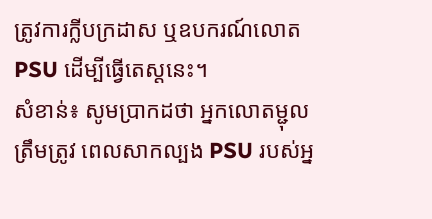ត្រូវការក្លីបក្រដាស ឬឧបករណ៍លោត PSU ដើម្បីធ្វើតេស្តនេះ។
សំខាន់៖ សូមប្រាកដថា អ្នកលោតម្ជុលត្រឹមត្រូវ ពេលសាកល្បង PSU របស់អ្ន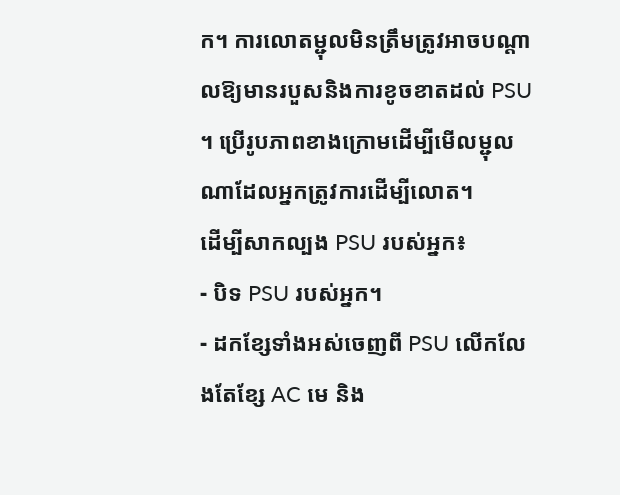ក។ ការលោតម្ជុលមិនត្រឹមត្រូវអាចបណ្តាលឱ្យមានរបួសនិងការខូចខាតដល់ PSU ។ ប្រើរូបភាពខាងក្រោមដើម្បីមើលម្ជុលណាដែលអ្នកត្រូវការដើម្បីលោត។
ដើម្បីសាកល្បង PSU របស់អ្នក៖
- បិទ PSU របស់អ្នក។
- ដកខ្សែទាំងអស់ចេញពី PSU លើកលែងតែខ្សែ AC មេ និង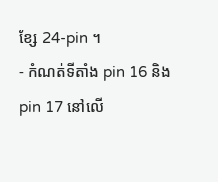ខ្សែ 24-pin ។
- កំណត់ទីតាំង pin 16 និង pin 17 នៅលើ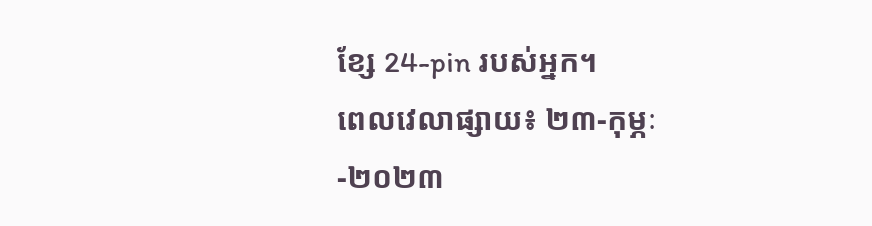ខ្សែ 24-pin របស់អ្នក។
ពេលវេលាផ្សាយ៖ ២៣-កុម្ភៈ-២០២៣